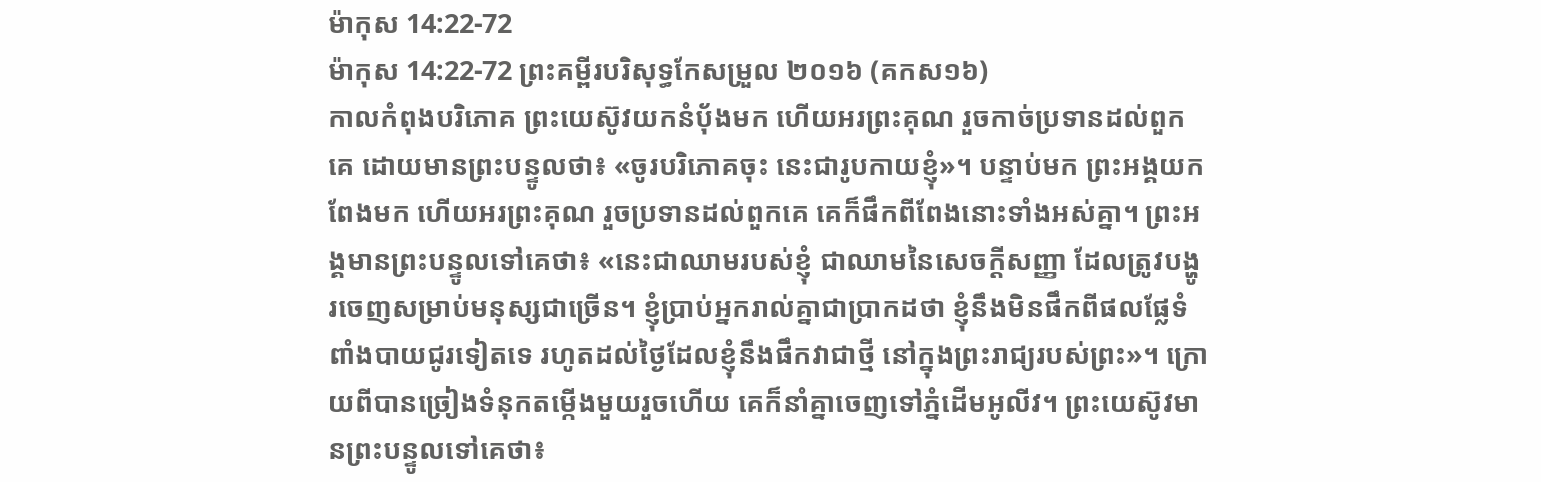ម៉ាកុស 14:22-72
ម៉ាកុស 14:22-72 ព្រះគម្ពីរបរិសុទ្ធកែសម្រួល ២០១៦ (គកស១៦)
កាលកំពុងបរិភោគ ព្រះយេស៊ូវយកនំបុ័ងមក ហើយអរព្រះគុណ រួចកាច់ប្រទានដល់ពួកគេ ដោយមានព្រះបន្ទូលថា៖ «ចូរបរិភោគចុះ នេះជារូបកាយខ្ញុំ»។ បន្ទាប់មក ព្រះអង្គយកពែងមក ហើយអរព្រះគុណ រួចប្រទានដល់ពួកគេ គេក៏ផឹកពីពែងនោះទាំងអស់គ្នា។ ព្រះអង្គមានព្រះបន្ទូលទៅគេថា៖ «នេះជាឈាមរបស់ខ្ញុំ ជាឈាមនៃសេចក្ដីសញ្ញា ដែលត្រូវបង្ហូរចេញសម្រាប់មនុស្សជាច្រើន។ ខ្ញុំប្រាប់អ្នករាល់គ្នាជាប្រាកដថា ខ្ញុំនឹងមិនផឹកពីផលផ្លែទំពាំងបាយជូរទៀតទេ រហូតដល់ថ្ងៃដែលខ្ញុំនឹងផឹកវាជាថ្មី នៅក្នុងព្រះរាជ្យរបស់ព្រះ»។ ក្រោយពីបានច្រៀងទំនុកតម្កើងមួយរួចហើយ គេក៏នាំគ្នាចេញទៅភ្នំដើមអូលីវ។ ព្រះយេស៊ូវមានព្រះបន្ទូលទៅគេថា៖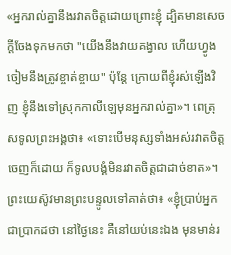«អ្នករាល់គ្នានឹងរវាតចិត្តដោយព្រោះខ្ញុំ ដ្បិតមានសេចក្តីចែងទុកមកថា "យើងនឹងវាយគង្វាល ហើយហ្វូងចៀមនឹងត្រូវខ្ចាត់ខ្ចាយ" ប៉ុន្តែ ក្រោយពីខ្ញុំរស់ឡើងវិញ ខ្ញុំនឹងទៅស្រុកកាលីឡេមុនអ្នករាល់គ្នា»។ ពេត្រុសទូលព្រះអង្គថា៖ «ទោះបើមនុស្សទាំងអស់រវាតចិត្តចេញក៏ដោយ ក៏ទូលបង្គំមិនរវាតចិត្តជាដាច់ខាត»។ ព្រះយេស៊ូវមានព្រះបន្ទូលទៅគាត់ថា៖ «ខ្ញុំប្រាប់អ្នកជាប្រាកដថា នៅថ្ងៃនេះ គឺនៅយប់នេះឯង មុនមាន់រ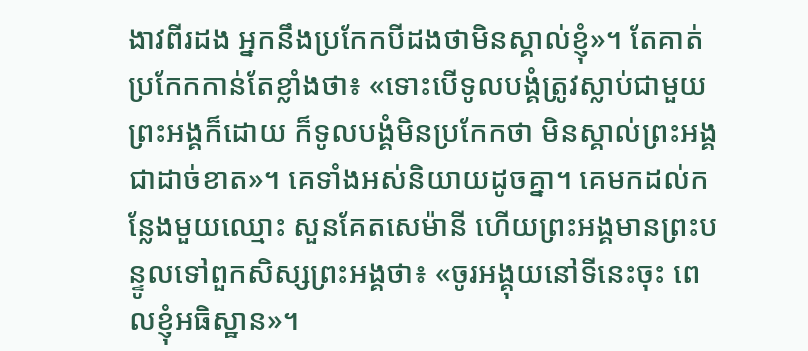ងាវពីរដង អ្នកនឹងប្រកែកបីដងថាមិនស្គាល់ខ្ញុំ»។ តែគាត់ប្រកែកកាន់តែខ្លាំងថា៖ «ទោះបើទូលបង្គំត្រូវស្លាប់ជាមួយព្រះអង្គក៏ដោយ ក៏ទូលបង្គំមិនប្រកែកថា មិនស្គាល់ព្រះអង្គជាដាច់ខាត»។ គេទាំងអស់និយាយដូចគ្នា។ គេមកដល់កន្លែងមួយឈ្មោះ សួនគែតសេម៉ានី ហើយព្រះអង្គមានព្រះបន្ទូលទៅពួកសិស្សព្រះអង្គថា៖ «ចូរអង្គុយនៅទីនេះចុះ ពេលខ្ញុំអធិស្ឋាន»។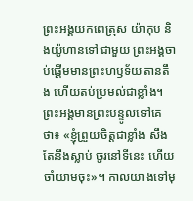ព្រះអង្គយកពេត្រុស យ៉ាកុប និងយ៉ូហានទៅជាមួយ ព្រះអង្គចាប់ផ្ដើមមានព្រះហឫទ័យតានតឹង ហើយតប់ប្រមល់ជាខ្លាំង។ ព្រះអង្គមានព្រះបន្ទូលទៅគេថា៖ «ខ្ញុំព្រួយចិត្តជាខ្លាំង សឹងតែនឹងស្លាប់ ចូរនៅទីនេះ ហើយចាំយាមចុះ»។ កាលយាងទៅមុ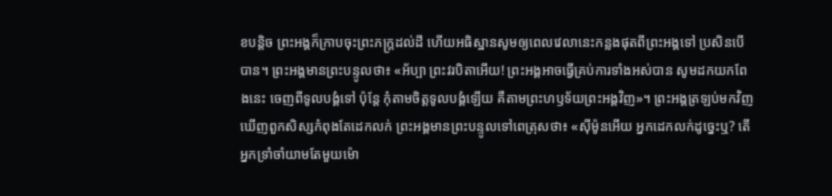ខបន្តិច ព្រះអង្គក៏ក្រាបចុះព្រះភក្ត្រដល់ដី ហើយអធិស្ឋានសូមឲ្យពេលវេលានេះកន្លងផុតពីព្រះអង្គទៅ ប្រសិនបើបាន។ ព្រះអង្គមានព្រះបន្ទូលថា៖ «អ័ប្បា ព្រះវរបិតាអើយ! ព្រះអង្គអាចធ្វើគ្រប់ការទាំងអស់បាន សូមដកយកពែងនេះ ចេញពីទូលបង្គំទៅ ប៉ុន្តែ កុំតាមចិត្តទូលបង្គំឡើយ គឺតាមព្រះហឫទ័យព្រះអង្គវិញ»។ ព្រះអង្គត្រឡប់មកវិញ ឃើញពួកសិស្សកំពុងតែដេកលក់ ព្រះអង្គមានព្រះបន្ទូលទៅពេត្រុសថា៖ «ស៊ីម៉ូនអើយ អ្នកដេកលក់ដូច្នេះឬ? តើអ្នកទ្រាំចាំយាមតែមួយម៉ោ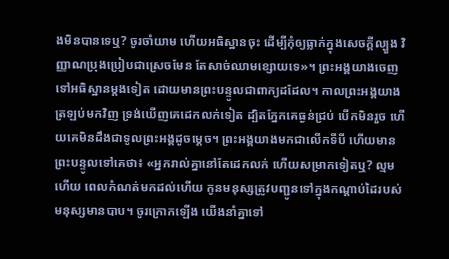ងមិនបានទេឬ? ចូរចាំយាម ហើយអធិស្ឋានចុះ ដើម្បីកុំឲ្យធ្លាក់ក្នុងសេចក្តីល្បួង វិញ្ញាណប្រុងប្រៀបជាស្រេចមែន តែសាច់ឈាមខ្សោយទេ»។ ព្រះអង្គយាងចេញទៅអធិស្ឋានម្តងទៀត ដោយមានព្រះបន្ទូលជាពាក្យដដែល។ កាលព្រះអង្គយាងត្រឡប់មកវិញ ទ្រង់ឃើញគេដេកលក់ទៀត ដ្បិតភ្នែកគេធ្ងន់ជ្រប់ បើកមិនរួច ហើយគេមិនដឹងជាទូលព្រះអង្គដូចម្តេច។ ព្រះអង្គយាងមកជាលើកទីបី ហើយមានព្រះបន្ទូលទៅគេថា៖ «អ្នករាល់គ្នានៅតែដេកលក់ ហើយសម្រាកទៀតឬ? ល្មមហើយ ពេលកំណត់មកដល់ហើយ កូនមនុស្សត្រូវបញ្ជូនទៅក្នុងកណ្ដាប់ដៃរបស់មនុស្សមានបាប។ ចូរក្រោកឡើង យើងនាំគ្នាទៅ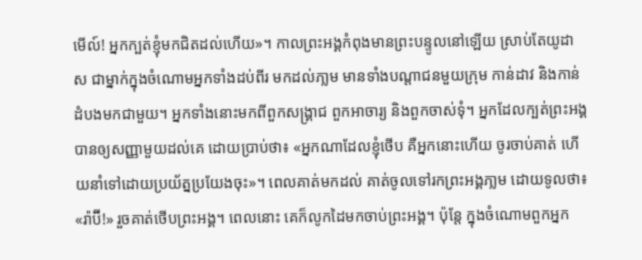មើល៍! អ្នកក្បត់ខ្ញុំមកជិតដល់ហើយ»។ កាលព្រះអង្គកំពុងមានព្រះបន្ទូលនៅឡើយ ស្រាប់តែយូដាស ជាម្នាក់ក្នុងចំណោមអ្នកទាំងដប់ពីរ មកដល់ភា្លម មានទាំងបណ្ដាជនមួយក្រុម កាន់ដាវ និងកាន់ដំបងមកជាមួយ។ អ្នកទាំងនោះមកពីពួកសង្គ្រាជ ពួកអាចារ្យ និងពួកចាស់ទុំ។ អ្នកដែលក្បត់ព្រះអង្គបានឲ្យសញ្ញាមួយដល់គេ ដោយប្រាប់ថា៖ «អ្នកណាដែលខ្ញុំថើប គឺអ្នកនោះហើយ ចូរចាប់គាត់ ហើយនាំទៅដោយប្រយ័ត្នប្រយែងចុះ»។ ពេលគាត់មកដល់ គាត់ចូលទៅរកព្រះអង្គភា្លម ដោយទូលថា៖ «រ៉ាប៊ី!» រួចគាត់ថើបព្រះអង្គ។ ពេលនោះ គេក៏លូកដៃមកចាប់ព្រះអង្គ។ ប៉ុន្តែ ក្នុងចំណោមពួកអ្នក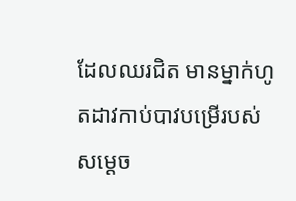ដែលឈរជិត មានម្នាក់ហូតដាវកាប់បាវបម្រើរបស់សម្ដេច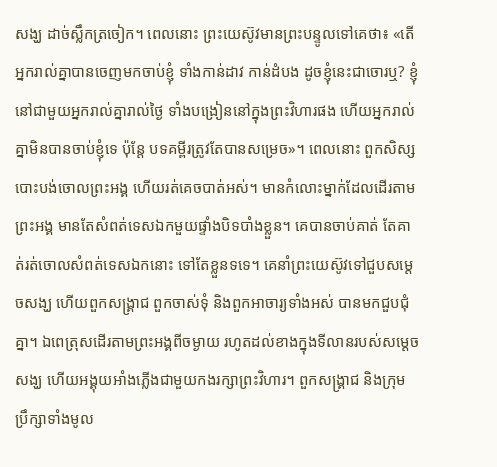សង្ឃ ដាច់ស្លឹកត្រចៀក។ ពេលនោះ ព្រះយេស៊ូវមានព្រះបន្ទូលទៅគេថា៖ «តើអ្នករាល់គ្នាបានចេញមកចាប់ខ្ញុំ ទាំងកាន់ដាវ កាន់ដំបង ដូចខ្ញុំនេះជាចោរឬ? ខ្ញុំនៅជាមួយអ្នករាល់គ្នារាល់ថ្ងៃ ទាំងបង្រៀននៅក្នុងព្រះវិហារផង ហើយអ្នករាល់គ្នាមិនបានចាប់ខ្ញុំទេ ប៉ុន្តែ បទគម្ពីរត្រូវតែបានសម្រេច»។ ពេលនោះ ពួកសិស្សបោះបង់ចោលព្រះអង្គ ហើយរត់គេចបាត់អស់។ មានកំលោះម្នាក់ដែលដើរតាមព្រះអង្គ មានតែសំពត់ទេសឯកមួយផ្ទាំងបិទបាំងខ្លួន។ គេបានចាប់គាត់ តែគាត់រត់ចោលសំពត់ទេសឯកនោះ ទៅតែខ្លួនទទេ។ គេនាំព្រះយេស៊ូវទៅជួបសម្ដេចសង្ឃ ហើយពួកសង្គ្រាជ ពួកចាស់ទុំ និងពួកអាចារ្យទាំងអស់ បានមកជួបជុំគ្នា។ ឯពេត្រុសដើរតាមព្រះអង្គពីចម្ងាយ រហូតដល់ខាងក្នុងទីលានរបស់សម្ដេចសង្ឃ ហើយអង្គុយអាំងភ្លើងជាមួយកងរក្សាព្រះវិហារ។ ពួកសង្គ្រាជ និងក្រុមប្រឹក្សាទាំងមូល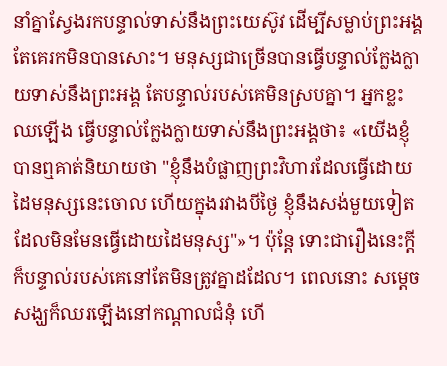នាំគ្នាស្វែងរកបន្ទាល់ទាស់នឹងព្រះយេស៊ូវ ដើម្បីសម្លាប់ព្រះអង្គ តែគេរកមិនបានសោះ។ មនុស្សជាច្រើនបានធ្វើបន្ទាល់ក្លែងក្លាយទាស់នឹងព្រះអង្គ តែបន្ទាល់របស់គេមិនស្របគ្នា។ អ្នកខ្លះឈឡើង ធ្វើបន្ទាល់ក្លែងក្លាយទាស់នឹងព្រះអង្គថា៖ «យើងខ្ញុំបានឮគាត់និយាយថា "ខ្ញុំនឹងបំផ្លាញព្រះវិហារដែលធ្វើដោយដៃមនុស្សនេះចោល ហើយក្នុងរវាងបីថ្ងៃ ខ្ញុំនឹងសង់មួយទៀត ដែលមិនមែនធ្វើដោយដៃមនុស្ស"»។ ប៉ុន្តែ ទោះជារឿងនេះក្តី ក៏បន្ទាល់របស់គេនៅតែមិនត្រូវគ្នាដដែល។ ពេលនោះ សម្ដេចសង្ឃក៏ឈរឡើងនៅកណ្តាលជំនុំ ហើ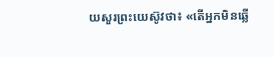យសួរព្រះយេស៊ូវថា៖ «តើអ្នកមិនឆ្លើ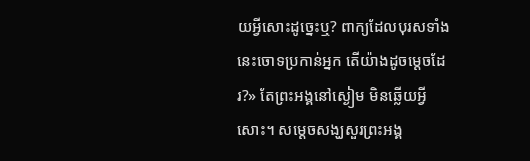យអ្វីសោះដូច្នេះឬ? ពាក្យដែលបុរសទាំងនេះចោទប្រកាន់អ្នក តើយ៉ាងដូចម្តេចដែរ?» តែព្រះអង្គនៅស្ងៀម មិនឆ្លើយអ្វីសោះ។ សម្ដេចសង្ឃសួរព្រះអង្គ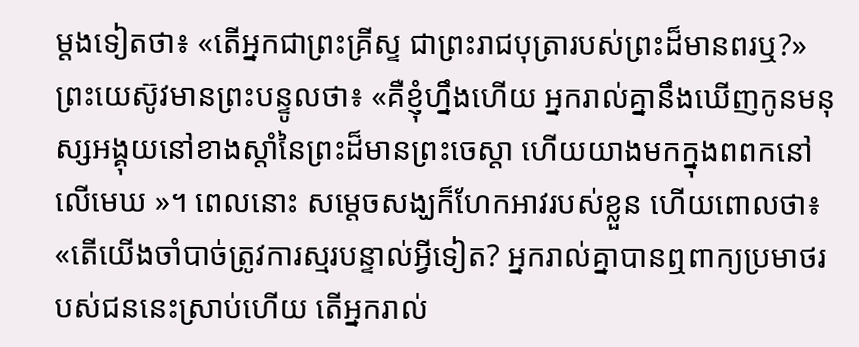ម្ដងទៀតថា៖ «តើអ្នកជាព្រះគ្រីស្ទ ជាព្រះរាជបុត្រារបស់ព្រះដ៏មានពរឬ?» ព្រះយេស៊ូវមានព្រះបន្ទូលថា៖ «គឺខ្ញុំហ្នឹងហើយ អ្នករាល់គ្នានឹងឃើញកូនមនុស្សអង្គុយនៅខាងស្តាំនៃព្រះដ៏មានព្រះចេស្តា ហើយយាងមកក្នុងពពកនៅលើមេឃ »។ ពេលនោះ សម្ដេចសង្ឃក៏ហែកអាវរបស់ខ្លួន ហើយពោលថា៖ «តើយើងចាំបាច់ត្រូវការស្មរបន្ទាល់អ្វីទៀត? អ្នករាល់គ្នាបានឮពាក្យប្រមាថរបស់ជននេះស្រាប់ហើយ តើអ្នករាល់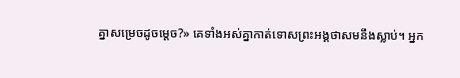គ្នាសម្រេចដូចម្តេច?» គេទាំងអស់គ្នាកាត់ទោសព្រះអង្គថាសមនឹងស្លាប់។ អ្នក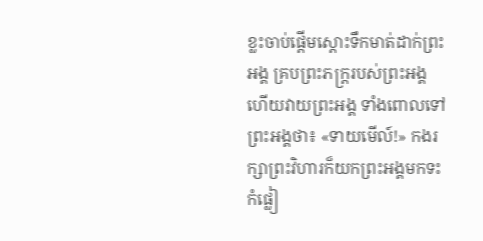ខ្លះចាប់ផ្ដើមស្តោះទឹកមាត់ដាក់ព្រះអង្គ គ្របព្រះភក្ត្ររបស់ព្រះអង្គ ហើយវាយព្រះអង្គ ទាំងពោលទៅព្រះអង្គថា៖ «ទាយមើល៍!» កងរក្សាព្រះវិហារក៏យកព្រះអង្គមកទះកំផ្លៀ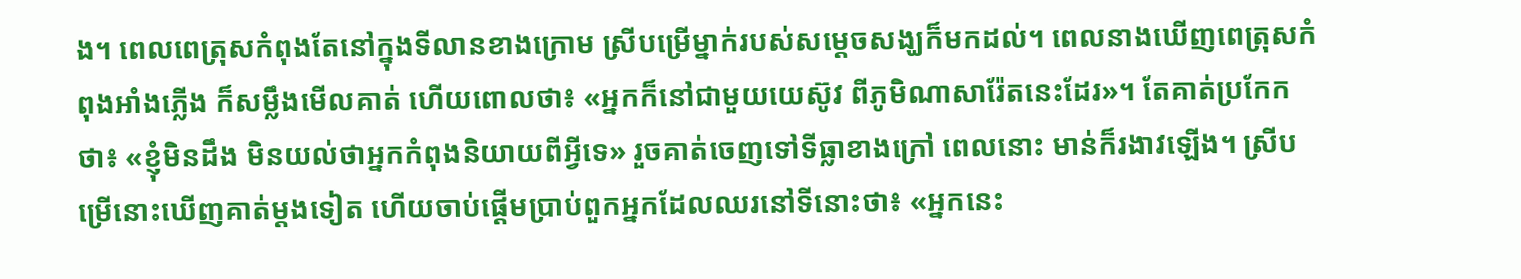ង។ ពេលពេត្រុសកំពុងតែនៅក្នុងទីលានខាងក្រោម ស្រីបម្រើម្នាក់របស់សម្ដេចសង្ឃក៏មកដល់។ ពេលនាងឃើញពេត្រុសកំពុងអាំងភ្លើង ក៏សម្លឹងមើលគាត់ ហើយពោលថា៖ «អ្នកក៏នៅជាមួយយេស៊ូវ ពីភូមិណាសារ៉ែតនេះដែរ»។ តែគាត់ប្រកែកថា៖ «ខ្ញុំមិនដឹង មិនយល់ថាអ្នកកំពុងនិយាយពីអ្វីទេ» រួចគាត់ចេញទៅទីធ្លាខាងក្រៅ ពេលនោះ មាន់ក៏រងាវឡើង។ ស្រីបម្រើនោះឃើញគាត់ម្តងទៀត ហើយចាប់ផ្ដើមប្រាប់ពួកអ្នកដែលឈរនៅទីនោះថា៖ «អ្នកនេះ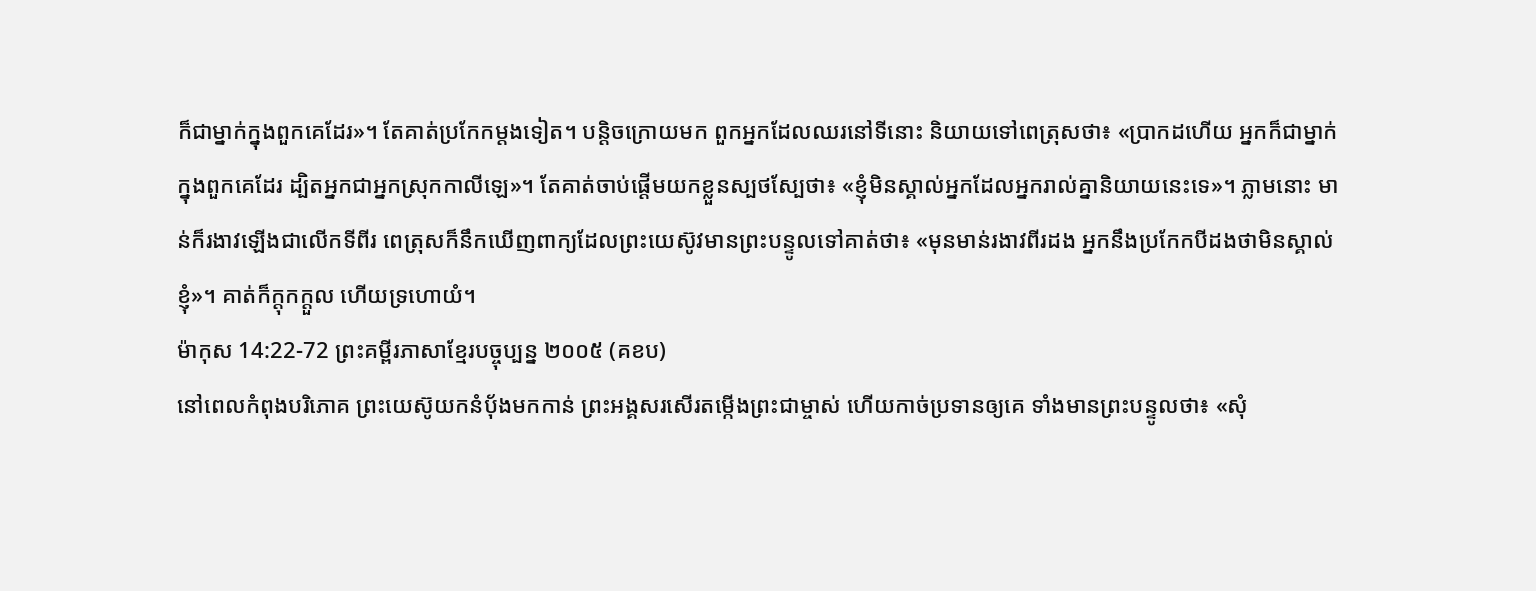ក៏ជាម្នាក់ក្នុងពួកគេដែរ»។ តែគាត់ប្រកែកម្តងទៀត។ បន្តិចក្រោយមក ពួកអ្នកដែលឈរនៅទីនោះ និយាយទៅពេត្រុសថា៖ «ប្រាកដហើយ អ្នកក៏ជាម្នាក់ក្នុងពួកគេដែរ ដ្បិតអ្នកជាអ្នកស្រុកកាលីឡេ»។ តែគាត់ចាប់ផ្ដើមយកខ្លួនស្បថស្បែថា៖ «ខ្ញុំមិនស្គាល់អ្នកដែលអ្នករាល់គ្នានិយាយនេះទេ»។ ភ្លាមនោះ មាន់ក៏រងាវឡើងជាលើកទីពីរ ពេត្រុសក៏នឹកឃើញពាក្យដែលព្រះយេស៊ូវមានព្រះបន្ទូលទៅគាត់ថា៖ «មុនមាន់រងាវពីរដង អ្នកនឹងប្រកែកបីដងថាមិនស្គាល់ខ្ញុំ»។ គាត់ក៏ក្តុកក្ដួល ហើយទ្រហោយំ។
ម៉ាកុស 14:22-72 ព្រះគម្ពីរភាសាខ្មែរបច្ចុប្បន្ន ២០០៥ (គខប)
នៅពេលកំពុងបរិភោគ ព្រះយេស៊ូយកនំប៉័ងមកកាន់ ព្រះអង្គសរសើរតម្កើងព្រះជាម្ចាស់ ហើយកាច់ប្រទានឲ្យគេ ទាំងមានព្រះបន្ទូលថា៖ «សុំ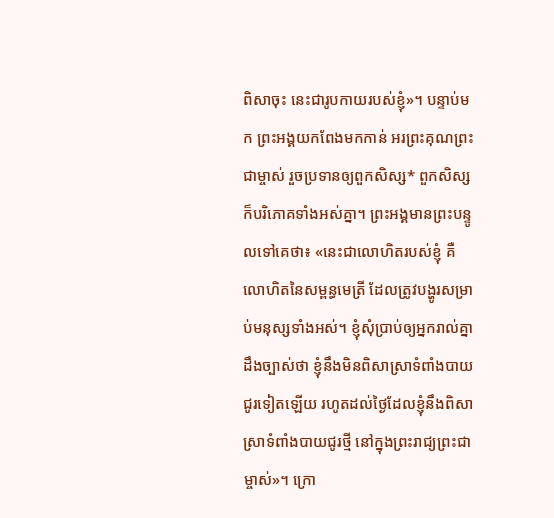ពិសាចុះ នេះជារូបកាយរបស់ខ្ញុំ»។ បន្ទាប់មក ព្រះអង្គយកពែងមកកាន់ អរព្រះគុណព្រះជាម្ចាស់ រួចប្រទានឲ្យពួកសិស្ស* ពួកសិស្សក៏បរិភោគទាំងអស់គ្នា។ ព្រះអង្គមានព្រះបន្ទូលទៅគេថា៖ «នេះជាលោហិតរបស់ខ្ញុំ គឺលោហិតនៃសម្ពន្ធមេត្រី ដែលត្រូវបង្ហូរសម្រាប់មនុស្សទាំងអស់។ ខ្ញុំសុំប្រាប់ឲ្យអ្នករាល់គ្នាដឹងច្បាស់ថា ខ្ញុំនឹងមិនពិសាស្រាទំពាំងបាយជូរទៀតឡើយ រហូតដល់ថ្ងៃដែលខ្ញុំនឹងពិសាស្រាទំពាំងបាយជូរថ្មី នៅក្នុងព្រះរាជ្យព្រះជាម្ចាស់»។ ក្រោ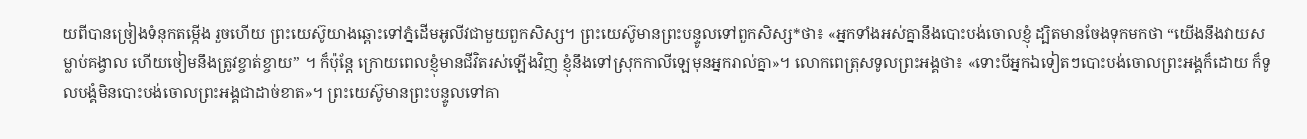យពីបានច្រៀងទំនុកតម្កើង រួចហើយ ព្រះយេស៊ូយាងឆ្ពោះទៅភ្នំដើមអូលីវជាមួយពួកសិស្ស។ ព្រះយេស៊ូមានព្រះបន្ទូលទៅពួកសិស្ស*ថា៖ «អ្នកទាំងអស់គ្នានឹងបោះបង់ចោលខ្ញុំ ដ្បិតមានចែងទុកមកថា “យើងនឹងវាយសម្លាប់គង្វាល ហើយចៀមនឹងត្រូវខ្ចាត់ខ្ចាយ” ។ ក៏ប៉ុន្តែ ក្រោយពេលខ្ញុំមានជីវិតរស់ឡើងវិញ ខ្ញុំនឹងទៅស្រុកកាលីឡេមុនអ្នករាល់គ្នា»។ លោកពេត្រុសទូលព្រះអង្គថា៖ «ទោះបីអ្នកឯទៀតៗបោះបង់ចោលព្រះអង្គក៏ដោយ ក៏ទូលបង្គំមិនបោះបង់ចោលព្រះអង្គជាដាច់ខាត»។ ព្រះយេស៊ូមានព្រះបន្ទូលទៅគា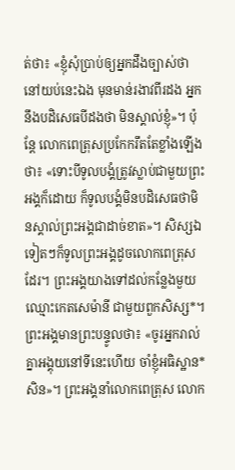ត់ថា៖ «ខ្ញុំសុំប្រាប់ឲ្យអ្នកដឹងច្បាស់ថា នៅយប់នេះឯង មុនមាន់រងាវពីរដង អ្នកនឹងបដិសេធបីដងថា មិនស្គាល់ខ្ញុំ»។ ប៉ុន្តែ លោកពេត្រុសប្រកែករឹតតែខ្លាំងឡើងថា៖ «ទោះបីទូលបង្គំត្រូវស្លាប់ជាមួយព្រះអង្គក៏ដោយ ក៏ទូលបង្គំមិនបដិសេធថាមិនស្គាល់ព្រះអង្គជាដាច់ខាត»។ សិស្សឯទៀតៗក៏ទូលព្រះអង្គដូចលោកពេត្រុសដែរ។ ព្រះអង្គយាងទៅដល់កន្លែងមួយ ឈ្មោះកេតសេម៉ានី ជាមួយពួកសិស្ស*។ ព្រះអង្គមានព្រះបន្ទូលថា៖ «ចូរអ្នករាល់គ្នាអង្គុយនៅទីនេះហើយ ចាំខ្ញុំអធិស្ឋាន*សិន»។ ព្រះអង្គនាំលោកពេត្រុស លោក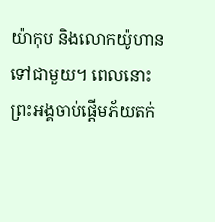យ៉ាកុប និងលោកយ៉ូហាន ទៅជាមួយ។ ពេលនោះ ព្រះអង្គចាប់ផ្ដើមភ័យតក់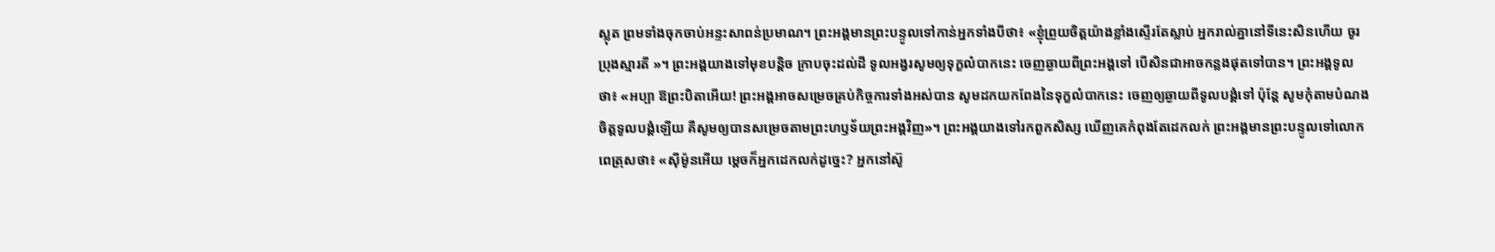ស្លុត ព្រមទាំងចុកចាប់អន្ទះសាពន់ប្រមាណ។ ព្រះអង្គមានព្រះបន្ទូលទៅកាន់អ្នកទាំងបីថា៖ «ខ្ញុំព្រួយចិត្តយ៉ាងខ្លាំងស្ទើរតែស្លាប់ អ្នករាល់គ្នានៅទីនេះសិនហើយ ចូរប្រុងស្មារតី »។ ព្រះអង្គយាងទៅមុខបន្តិច ក្រាបចុះដល់ដី ទូលអង្វរសូមឲ្យទុក្ខលំបាកនេះ ចេញឆ្ងាយពីព្រះអង្គទៅ បើសិនជាអាចកន្លងផុតទៅបាន។ ព្រះអង្គទូលថា៖ «អប្បា ឱព្រះបិតាអើយ! ព្រះអង្គអាចសម្រេចគ្រប់កិច្ចការទាំងអស់បាន សូមដកយកពែងនៃទុក្ខលំបាកនេះ ចេញឲ្យឆ្ងាយពីទូលបង្គំទៅ ប៉ុន្តែ សូមកុំតាមបំណងចិត្តទូលបង្គំឡើយ គឺសូមឲ្យបានសម្រេចតាមព្រះហឫទ័យព្រះអង្គវិញ»។ ព្រះអង្គយាងទៅរកពួកសិស្ស ឃើញគេកំពុងតែដេកលក់ ព្រះអង្គមានព្រះបន្ទូលទៅលោកពេត្រុសថា៖ «ស៊ីម៉ូនអើយ ម្ដេចក៏អ្នកដេកលក់ដូច្នេះ? អ្នកនៅស៊ូ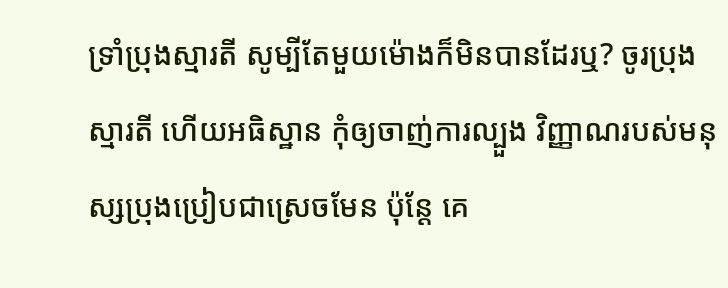ទ្រាំប្រុងស្មារតី សូម្បីតែមួយម៉ោងក៏មិនបានដែរឬ? ចូរប្រុងស្មារតី ហើយអធិស្ឋាន កុំឲ្យចាញ់ការល្បួង វិញ្ញាណរបស់មនុស្សប្រុងប្រៀបជាស្រេចមែន ប៉ុន្តែ គេ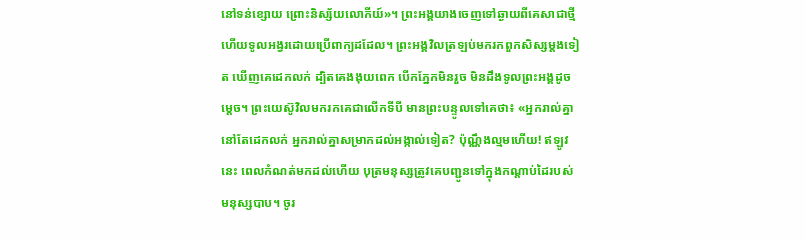នៅទន់ខ្សោយ ព្រោះនិស្ស័យលោកីយ៍»។ ព្រះអង្គយាងចេញទៅឆ្ងាយពីគេសាជាថ្មី ហើយទូលអង្វរដោយប្រើពាក្យដដែល។ ព្រះអង្គវិលត្រឡប់មករកពួកសិស្សម្ដងទៀត ឃើញគេដេកលក់ ដ្បិតគេងងុយពេក បើកភ្នែកមិនរួច មិនដឹងទូលព្រះអង្គដូចម្ដេច។ ព្រះយេស៊ូវិលមករកគេជាលើកទីបី មានព្រះបន្ទូលទៅគេថា៖ «អ្នករាល់គ្នានៅតែដេកលក់ អ្នករាល់គ្នាសម្រាកដល់អង្កាល់ទៀត? ប៉ុណ្ណឹងល្មមហើយ! ឥឡូវនេះ ពេលកំណត់មកដល់ហើយ បុត្រមនុស្សត្រូវគេបញ្ជូនទៅក្នុងកណ្ដាប់ដៃរបស់មនុស្សបាប។ ចូរ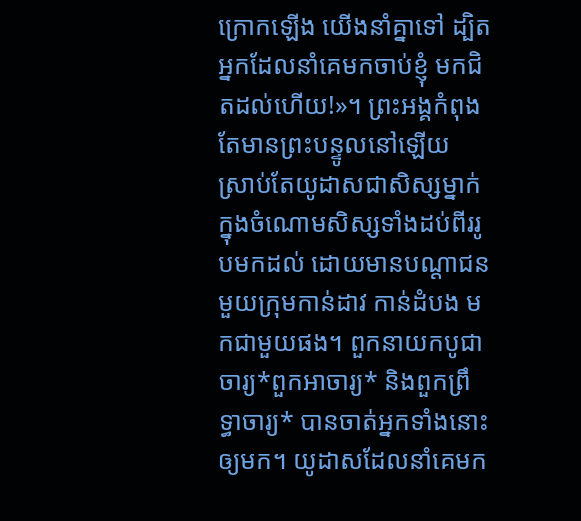ក្រោកឡើង យើងនាំគ្នាទៅ ដ្បិតអ្នកដែលនាំគេមកចាប់ខ្ញុំ មកជិតដល់ហើយ!»។ ព្រះអង្គកំពុងតែមានព្រះបន្ទូលនៅឡើយ ស្រាប់តែយូដាសជាសិស្សម្នាក់ ក្នុងចំណោមសិស្សទាំងដប់ពីររូបមកដល់ ដោយមានបណ្ដាជនមួយក្រុមកាន់ដាវ កាន់ដំបង មកជាមួយផង។ ពួកនាយកបូជាចារ្យ*ពួកអាចារ្យ* និងពួកព្រឹទ្ធាចារ្យ* បានចាត់អ្នកទាំងនោះឲ្យមក។ យូដាសដែលនាំគេមក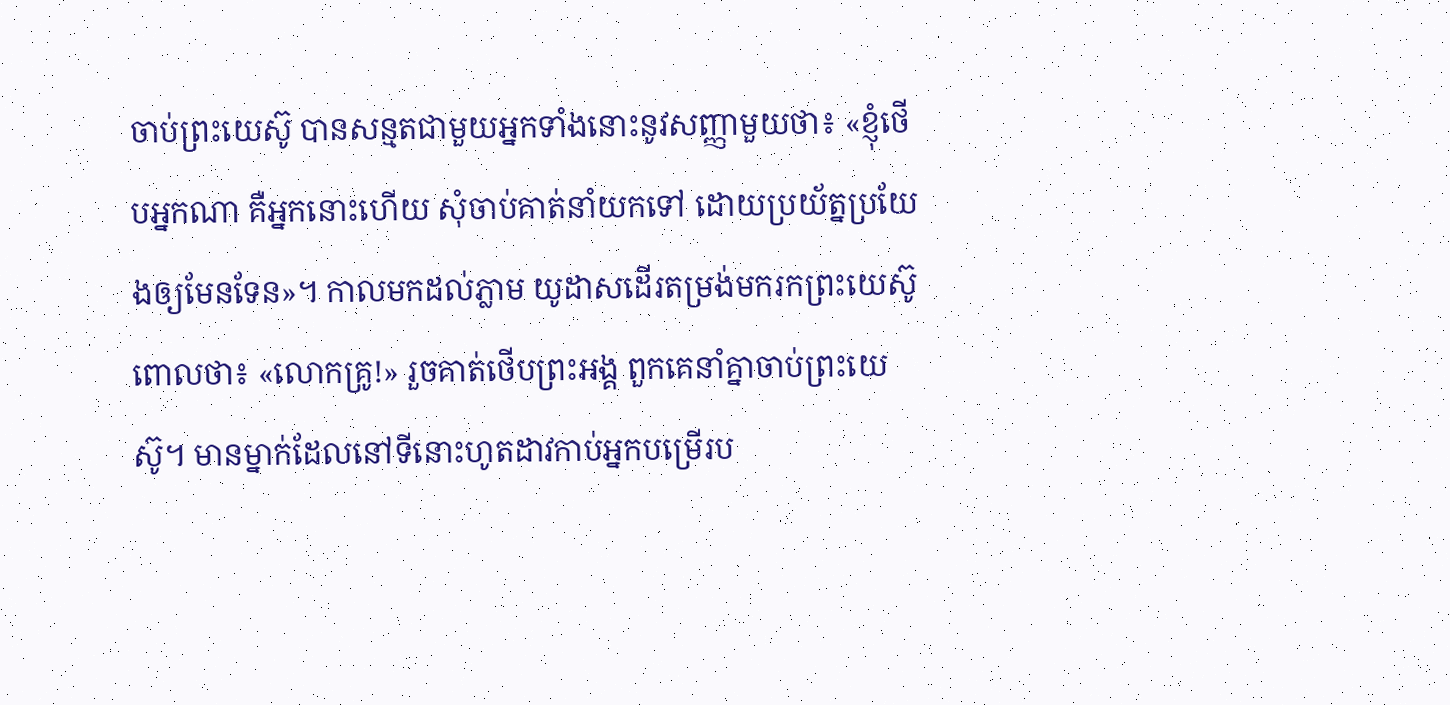ចាប់ព្រះយេស៊ូ បានសន្មតជាមួយអ្នកទាំងនោះនូវសញ្ញាមួយថា៖ «ខ្ញុំថើបអ្នកណា គឺអ្នកនោះហើយ សុំចាប់គាត់នាំយកទៅ ដោយប្រយ័ត្នប្រយែងឲ្យមែនទែន»។ កាលមកដល់ភ្លាម យូដាសដើរតម្រង់មករកព្រះយេស៊ូ ពោលថា៖ «លោកគ្រូ!» រួចគាត់ថើបព្រះអង្គ ពួកគេនាំគ្នាចាប់ព្រះយេស៊ូ។ មានម្នាក់ដែលនៅទីនោះហូតដាវកាប់អ្នកបម្រើរប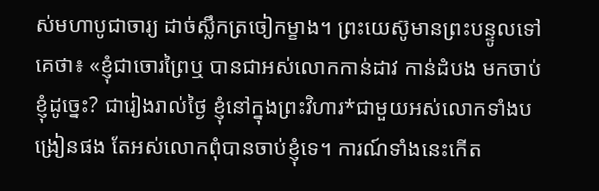ស់មហាបូជាចារ្យ ដាច់ស្លឹកត្រចៀកម្ខាង។ ព្រះយេស៊ូមានព្រះបន្ទូលទៅគេថា៖ «ខ្ញុំជាចោរព្រៃឬ បានជាអស់លោកកាន់ដាវ កាន់ដំបង មកចាប់ខ្ញុំដូច្នេះ? ជារៀងរាល់ថ្ងៃ ខ្ញុំនៅក្នុងព្រះវិហារ*ជាមួយអស់លោកទាំងបង្រៀនផង តែអស់លោកពុំបានចាប់ខ្ញុំទេ។ ការណ៍ទាំងនេះកើត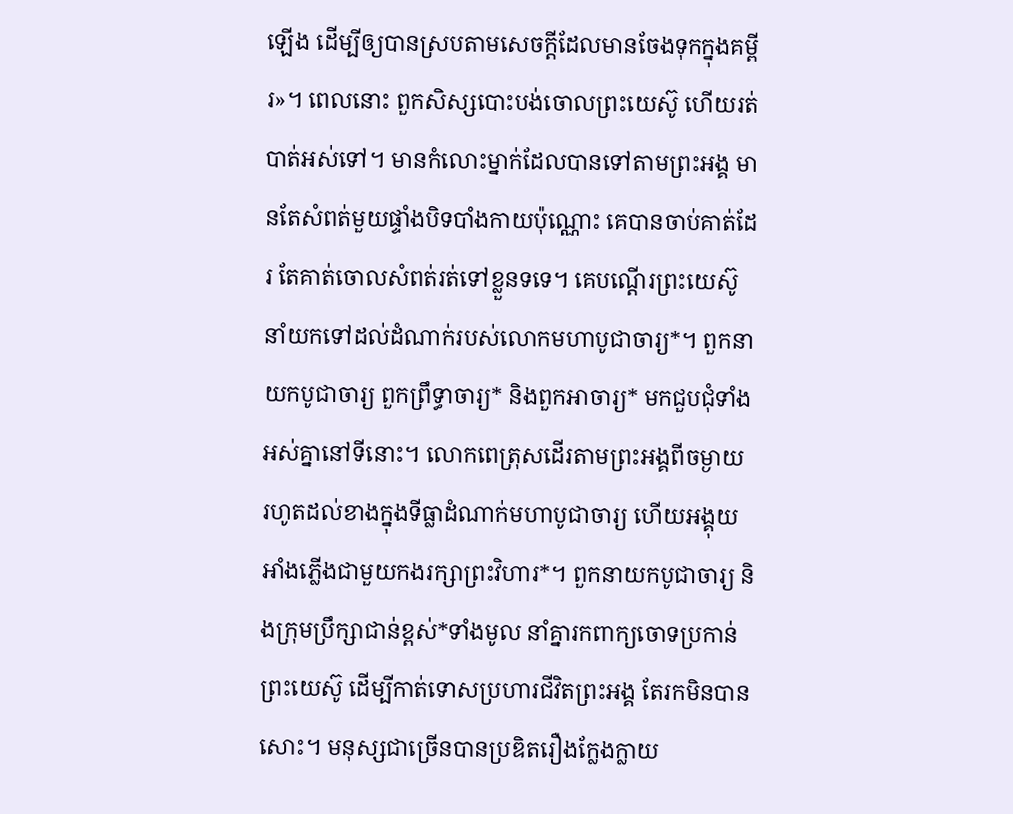ឡើង ដើម្បីឲ្យបានស្របតាមសេចក្ដីដែលមានចែងទុកក្នុងគម្ពីរ»។ ពេលនោះ ពួកសិស្សបោះបង់ចោលព្រះយេស៊ូ ហើយរត់បាត់អស់ទៅ។ មានកំលោះម្នាក់ដែលបានទៅតាមព្រះអង្គ មានតែសំពត់មួយផ្ទាំងបិទបាំងកាយប៉ុណ្ណោះ គេបានចាប់គាត់ដែរ តែគាត់ចោលសំពត់រត់ទៅខ្លួនទទេ។ គេបណ្ដើរព្រះយេស៊ូនាំយកទៅដល់ដំណាក់របស់លោកមហាបូជាចារ្យ*។ ពួកនាយកបូជាចារ្យ ពួកព្រឹទ្ធាចារ្យ* និងពួកអាចារ្យ* មកជួបជុំទាំងអស់គ្នានៅទីនោះ។ លោកពេត្រុសដើរតាមព្រះអង្គពីចម្ងាយ រហូតដល់ខាងក្នុងទីធ្លាដំណាក់មហាបូជាចារ្យ ហើយអង្គុយអាំងភ្លើងជាមួយកងរក្សាព្រះវិហារ*។ ពួកនាយកបូជាចារ្យ និងក្រុមប្រឹក្សាជាន់ខ្ពស់*ទាំងមូល នាំគ្នារកពាក្យចោទប្រកាន់ព្រះយេស៊ូ ដើម្បីកាត់ទោសប្រហារជីវិតព្រះអង្គ តែរកមិនបានសោះ។ មនុស្សជាច្រើនបានប្រឌិតរឿងក្លែងក្លាយ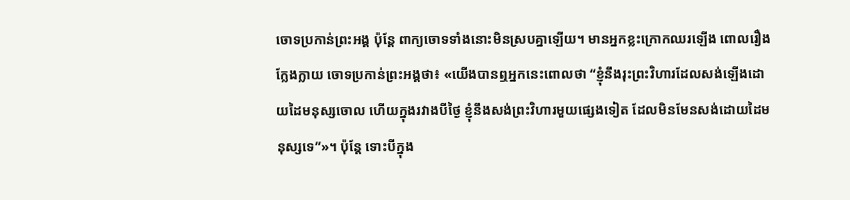ចោទប្រកាន់ព្រះអង្គ ប៉ុន្តែ ពាក្យចោទទាំងនោះមិនស្របគ្នាឡើយ។ មានអ្នកខ្លះក្រោកឈរឡើង ពោលរឿងក្លែងក្លាយ ចោទប្រកាន់ព្រះអង្គថា៖ «យើងបានឮអ្នកនេះពោលថា “ខ្ញុំនឹងរុះព្រះវិហារដែលសង់ឡើងដោយដៃមនុស្សចោល ហើយក្នុងរវាងបីថ្ងៃ ខ្ញុំនឹងសង់ព្រះវិហារមួយផ្សេងទៀត ដែលមិនមែនសង់ដោយដៃមនុស្សទេ”»។ ប៉ុន្តែ ទោះបីក្នុង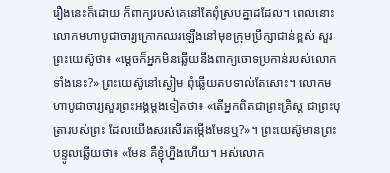រឿងនេះក៏ដោយ ក៏ពាក្យរបស់គេនៅតែពុំស្របគ្នាដដែល។ ពេលនោះ លោកមហាបូជាចារ្យក្រោកឈរឡើងនៅមុខក្រុមប្រឹក្សាជាន់ខ្ពស់ សួរព្រះយេស៊ូថា៖ «ម្ដេចក៏អ្នកមិនឆ្លើយនឹងពាក្យចោទប្រកាន់របស់លោកទាំងនេះ?» ព្រះយេស៊ូនៅស្ងៀម ពុំឆ្លើយតបទាល់តែសោះ។ លោកមហាបូជាចារ្យសួរព្រះអង្គម្ដងទៀតថា៖ «តើអ្នកពិតជាព្រះគ្រិស្ត ជាព្រះបុត្រារបស់ព្រះ ដែលយើងសរសើរតម្កើងមែនឬ?»។ ព្រះយេស៊ូមានព្រះបន្ទូលឆ្លើយថា៖ «មែន គឺខ្ញុំហ្នឹងហើយ។ អស់លោក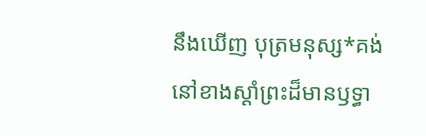នឹងឃើញ បុត្រមនុស្ស*គង់នៅខាងស្ដាំព្រះដ៏មានឫទ្ធា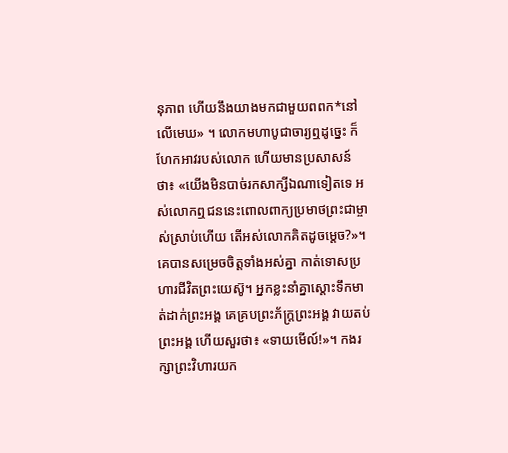នុភាព ហើយនឹងយាងមកជាមួយពពក*នៅលើមេឃ» ។ លោកមហាបូជាចារ្យឮដូច្នេះ ក៏ហែកអាវរបស់លោក ហើយមានប្រសាសន៍ថា៖ «យើងមិនបាច់រកសាក្សីឯណាទៀតទេ អស់លោកឮជននេះពោលពាក្យប្រមាថព្រះជាម្ចាស់ស្រាប់ហើយ តើអស់លោកគិតដូចម្ដេច?»។ គេបានសម្រេចចិត្តទាំងអស់គ្នា កាត់ទោសប្រហារជីវិតព្រះយេស៊ូ។ អ្នកខ្លះនាំគ្នាស្ដោះទឹកមាត់ដាក់ព្រះអង្គ គេគ្របព្រះភ័ក្ត្រព្រះអង្គ វាយតប់ព្រះអង្គ ហើយសួរថា៖ «ទាយមើល៍!»។ កងរក្សាព្រះវិហារយក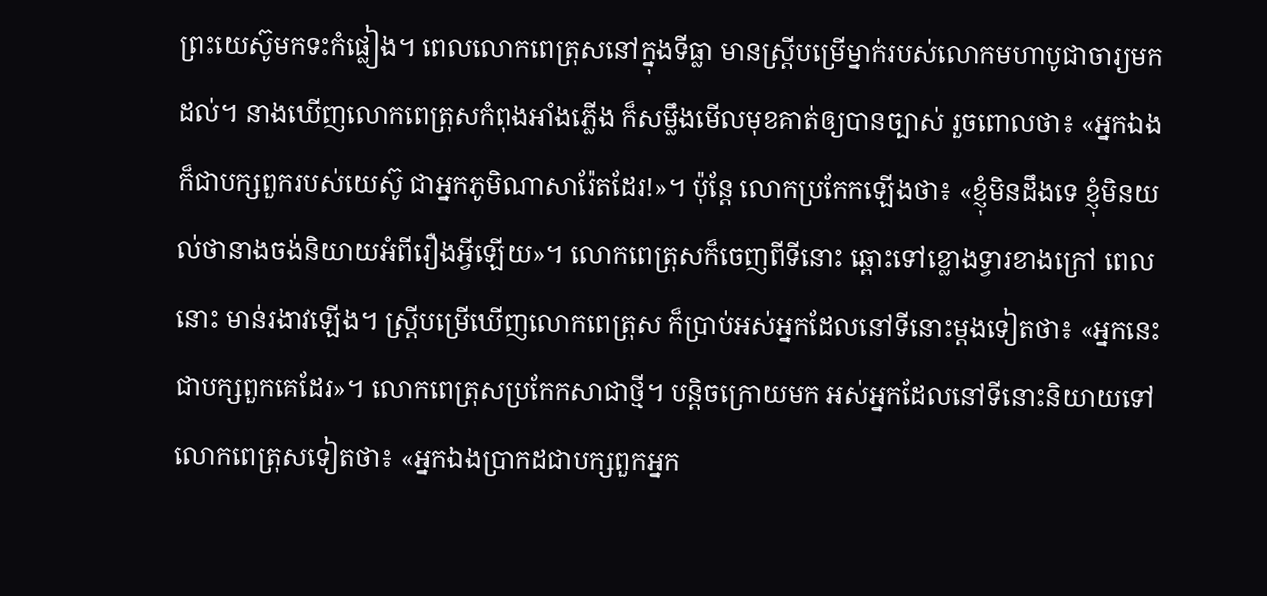ព្រះយេស៊ូមកទះកំផ្លៀង។ ពេលលោកពេត្រុសនៅក្នុងទីធ្លា មានស្ត្រីបម្រើម្នាក់របស់លោកមហាបូជាចារ្យមកដល់។ នាងឃើញលោកពេត្រុសកំពុងអាំងភ្លើង ក៏សម្លឹងមើលមុខគាត់ឲ្យបានច្បាស់ រួចពោលថា៖ «អ្នកឯងក៏ជាបក្សពួករបស់យេស៊ូ ជាអ្នកភូមិណាសារ៉ែតដែរ!»។ ប៉ុន្តែ លោកប្រកែកឡើងថា៖ «ខ្ញុំមិនដឹងទេ ខ្ញុំមិនយល់ថានាងចង់និយាយអំពីរឿងអ្វីឡើយ»។ លោកពេត្រុសក៏ចេញពីទីនោះ ឆ្ពោះទៅខ្លោងទ្វារខាងក្រៅ ពេលនោះ មាន់រងាវឡើង។ ស្ត្រីបម្រើឃើញលោកពេត្រុស ក៏ប្រាប់អស់អ្នកដែលនៅទីនោះម្ដងទៀតថា៖ «អ្នកនេះជាបក្សពួកគេដែរ»។ លោកពេត្រុសប្រកែកសាជាថ្មី។ បន្តិចក្រោយមក អស់អ្នកដែលនៅទីនោះនិយាយទៅលោកពេត្រុសទៀតថា៖ «អ្នកឯងប្រាកដជាបក្សពួកអ្នក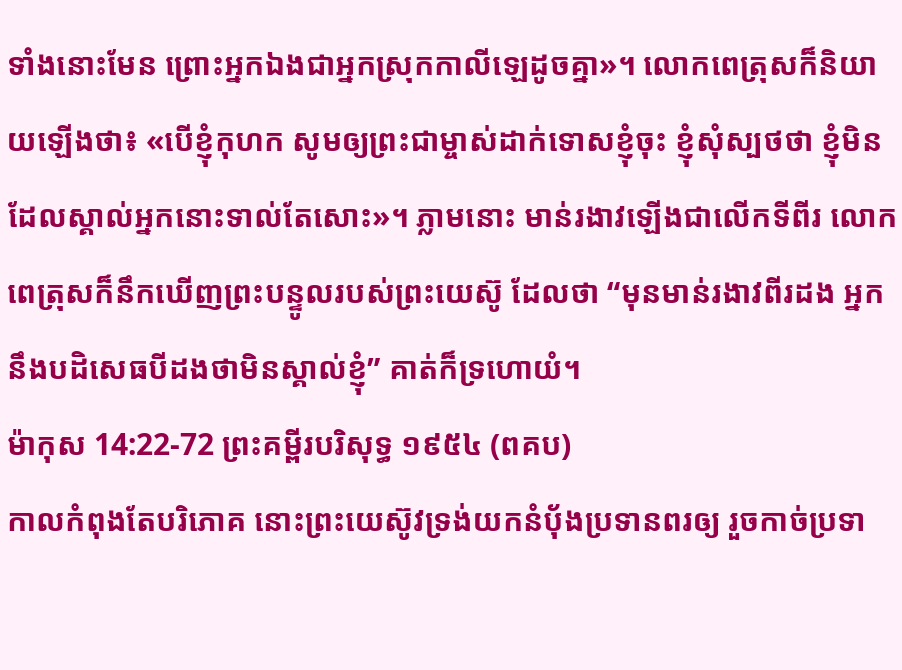ទាំងនោះមែន ព្រោះអ្នកឯងជាអ្នកស្រុកកាលីឡេដូចគ្នា»។ លោកពេត្រុសក៏និយាយឡើងថា៖ «បើខ្ញុំកុហក សូមឲ្យព្រះជាម្ចាស់ដាក់ទោសខ្ញុំចុះ ខ្ញុំសុំស្បថថា ខ្ញុំមិនដែលស្គាល់អ្នកនោះទាល់តែសោះ»។ ភ្លាមនោះ មាន់រងាវឡើងជាលើកទីពីរ លោកពេត្រុសក៏នឹកឃើញព្រះបន្ទូលរបស់ព្រះយេស៊ូ ដែលថា “មុនមាន់រងាវពីរដង អ្នកនឹងបដិសេធបីដងថាមិនស្គាល់ខ្ញុំ” គាត់ក៏ទ្រហោយំ។
ម៉ាកុស 14:22-72 ព្រះគម្ពីរបរិសុទ្ធ ១៩៥៤ (ពគប)
កាលកំពុងតែបរិភោគ នោះព្រះយេស៊ូវទ្រង់យកនំបុ័ងប្រទានពរឲ្យ រួចកាច់ប្រទា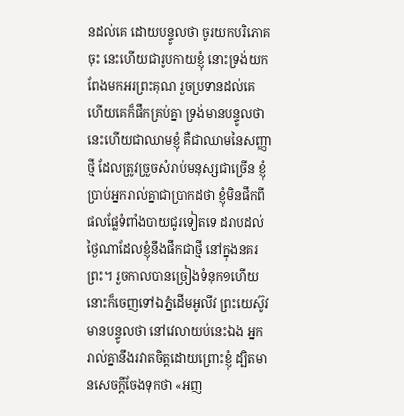នដល់គេ ដោយបន្ទូលថា ចូរយកបរិភោគចុះ នេះហើយជារូបកាយខ្ញុំ នោះទ្រង់យកពែងមកអរព្រះគុណ រួចប្រទានដល់គេ ហើយគេក៏ផឹកគ្រប់គ្នា ទ្រង់មានបន្ទូលថា នេះហើយជាឈាមខ្ញុំ គឺជាឈាមនៃសញ្ញាថ្មី ដែលត្រូវច្រួចសំរាប់មនុស្សជាច្រើន ខ្ញុំប្រាប់អ្នករាល់គ្នាជាប្រាកដថា ខ្ញុំមិនផឹកពីផលផ្លែទំពាំងបាយជូរទៀតទេ ដរាបដល់ថ្ងៃណាដែលខ្ញុំនឹងផឹកជាថ្មី នៅក្នុងនគរព្រះ។ រួចកាលបានច្រៀងទំនុក១ហើយ នោះក៏ចេញទៅឯភ្នំដើមអូលីវ ព្រះយេស៊ូវមានបន្ទូលថា នៅវេលាយប់នេះឯង អ្នករាល់គ្នានឹងរវាតចិត្តដោយព្រោះខ្ញុំ ដ្បិតមានសេចក្ដីចែងទុកថា «អញ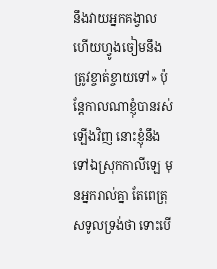នឹងវាយអ្នកគង្វាល ហើយហ្វូងចៀមនឹងត្រូវខ្ចាត់ខ្ចាយទៅ» ប៉ុន្តែកាលណាខ្ញុំបានរស់ឡើងវិញ នោះខ្ញុំនឹងទៅឯស្រុកកាលីឡេ មុនអ្នករាល់គ្នា តែពេត្រុសទូលទ្រង់ថា ទោះបើ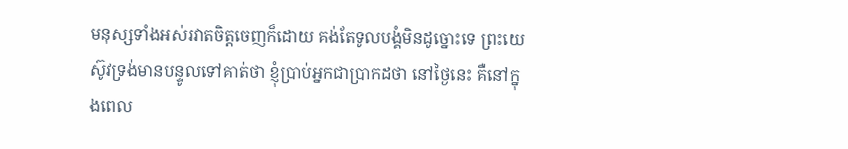មនុស្សទាំងអស់រវាតចិត្តចេញក៏ដោយ គង់តែទូលបង្គំមិនដូច្នោះទេ ព្រះយេស៊ូវទ្រង់មានបន្ទូលទៅគាត់ថា ខ្ញុំប្រាប់អ្នកជាប្រាកដថា នៅថ្ងៃនេះ គឺនៅក្នុងពេល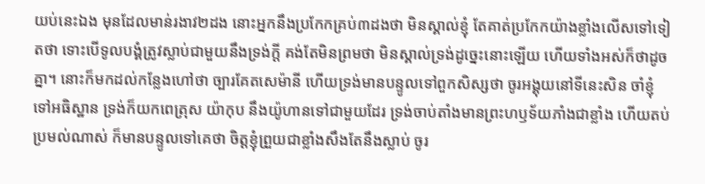យប់នេះឯង មុនដែលមាន់រងាវ២ដង នោះអ្នកនឹងប្រកែកគ្រប់៣ដងថា មិនស្គាល់ខ្ញុំ តែគាត់ប្រកែកយ៉ាងខ្លាំងលើសទៅទៀតថា ទោះបើទូលបង្គំត្រូវស្លាប់ជាមួយនឹងទ្រង់ក្តី គង់តែមិនព្រមថា មិនស្គាល់ទ្រង់ដូច្នេះនោះឡើយ ហើយទាំងអស់ក៏ថាដូចគ្នា។ នោះក៏មកដល់កន្លែងហៅថា ច្បារគែតសេម៉ានី ហើយទ្រង់មានបន្ទូលទៅពួកសិស្សថា ចូរអង្គុយនៅទីនេះសិន ចាំខ្ញុំទៅអធិស្ឋាន ទ្រង់ក៏យកពេត្រុស យ៉ាកុប នឹងយ៉ូហានទៅជាមួយដែរ ទ្រង់ចាប់តាំងមានព្រះហឫទ័យភាំងជាខ្លាំង ហើយតប់ប្រមល់ណាស់ ក៏មានបន្ទូលទៅគេថា ចិត្តខ្ញុំព្រួយជាខ្លាំងសឹងតែនឹងស្លាប់ ចូរ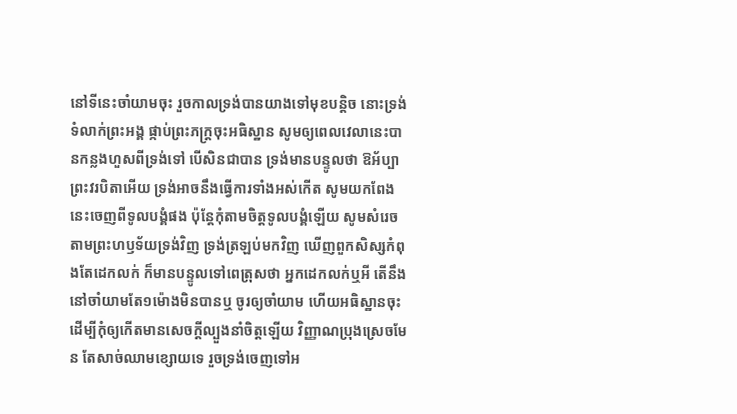នៅទីនេះចាំយាមចុះ រួចកាលទ្រង់បានយាងទៅមុខបន្តិច នោះទ្រង់ទំលាក់ព្រះអង្គ ផ្កាប់ព្រះភក្ត្រចុះអធិស្ឋាន សូមឲ្យពេលវេលានេះបានកន្លងហួសពីទ្រង់ទៅ បើសិនជាបាន ទ្រង់មានបន្ទូលថា ឱអ័ប្បា ព្រះវរបិតាអើយ ទ្រង់អាចនឹងធ្វើការទាំងអស់កើត សូមយកពែងនេះចេញពីទូលបង្គំផង ប៉ុន្តែកុំតាមចិត្តទូលបង្គំឡើយ សូមសំរេចតាមព្រះហឫទ័យទ្រង់វិញ ទ្រង់ត្រឡប់មកវិញ ឃើញពួកសិស្សកំពុងតែដេកលក់ ក៏មានបន្ទូលទៅពេត្រុសថា អ្នកដេកលក់ឬអី តើនឹងនៅចាំយាមតែ១ម៉ោងមិនបានឬ ចូរឲ្យចាំយាម ហើយអធិស្ឋានចុះ ដើម្បីកុំឲ្យកើតមានសេចក្ដីល្បួងនាំចិត្តឡើយ វិញ្ញាណប្រុងស្រេចមែន តែសាច់ឈាមខ្សោយទេ រួចទ្រង់ចេញទៅអ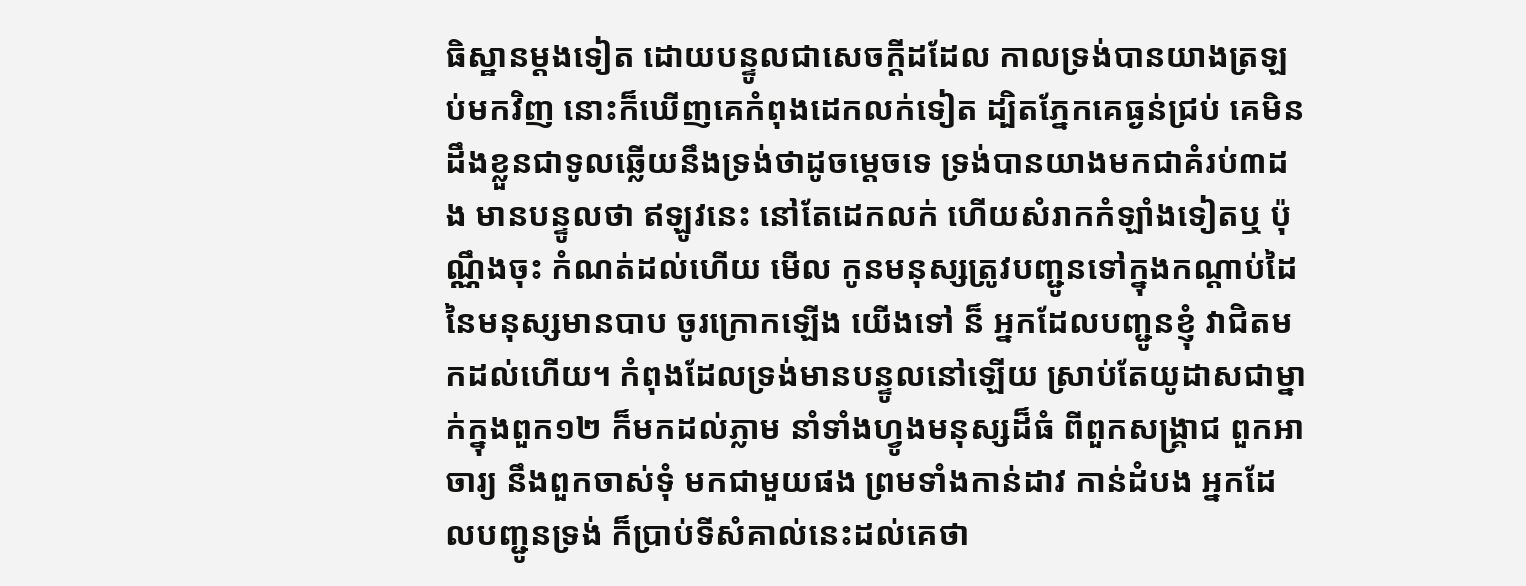ធិស្ឋានម្តងទៀត ដោយបន្ទូលជាសេចក្ដីដដែល កាលទ្រង់បានយាងត្រឡប់មកវិញ នោះក៏ឃើញគេកំពុងដេកលក់ទៀត ដ្បិតភ្នែកគេធ្ងន់ជ្រប់ គេមិនដឹងខ្លួនជាទូលឆ្លើយនឹងទ្រង់ថាដូចម្តេចទេ ទ្រង់បានយាងមកជាគំរប់៣ដង មានបន្ទូលថា ឥឡូវនេះ នៅតែដេកលក់ ហើយសំរាកកំឡាំងទៀតឬ ប៉ុណ្ណឹងចុះ កំណត់ដល់ហើយ មើល កូនមនុស្សត្រូវបញ្ជូនទៅក្នុងកណ្តាប់ដៃនៃមនុស្សមានបាប ចូរក្រោកឡើង យើងទៅ ន៏ អ្នកដែលបញ្ជូនខ្ញុំ វាជិតមកដល់ហើយ។ កំពុងដែលទ្រង់មានបន្ទូលនៅឡើយ ស្រាប់តែយូដាសជាម្នាក់ក្នុងពួក១២ ក៏មកដល់ភ្លាម នាំទាំងហ្វូងមនុស្សដ៏ធំ ពីពួកសង្គ្រាជ ពួកអាចារ្យ នឹងពួកចាស់ទុំ មកជាមួយផង ព្រមទាំងកាន់ដាវ កាន់ដំបង អ្នកដែលបញ្ជូនទ្រង់ ក៏ប្រាប់ទីសំគាល់នេះដល់គេថា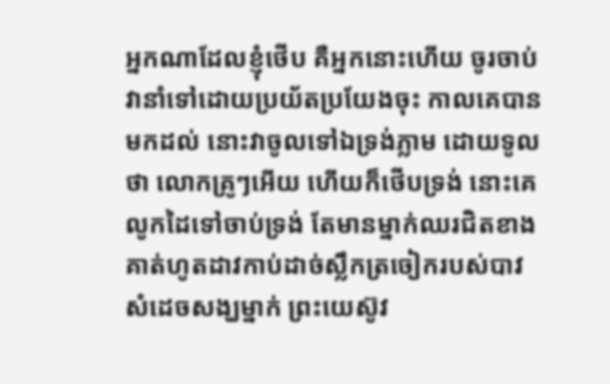អ្នកណាដែលខ្ញុំថើប គឺអ្នកនោះហើយ ចូរចាប់វានាំទៅដោយប្រយ័តប្រយែងចុះ កាលគេបានមកដល់ នោះវាចូលទៅឯទ្រង់ភ្លាម ដោយទូលថា លោកគ្រូៗអើយ ហើយក៏ថើបទ្រង់ នោះគេលូកដៃទៅចាប់ទ្រង់ តែមានម្នាក់ឈរជិតខាង គាត់ហូតដាវកាប់ដាច់ស្លឹកត្រចៀករបស់បាវសំដេចសង្ឃម្នាក់ ព្រះយេស៊ូវ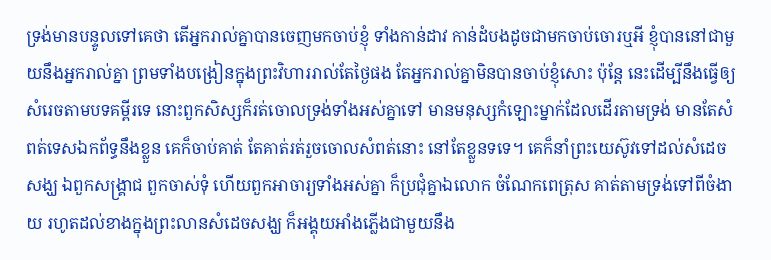ទ្រង់មានបន្ទូលទៅគេថា តើអ្នករាល់គ្នាបានចេញមកចាប់ខ្ញុំ ទាំងកាន់ដាវ កាន់ដំបងដូចជាមកចាប់ចោរឬអី ខ្ញុំបាននៅជាមួយនឹងអ្នករាល់គ្នា ព្រមទាំងបង្រៀនក្នុងព្រះវិហាររាល់តែថ្ងៃផង តែអ្នករាល់គ្នាមិនបានចាប់ខ្ញុំសោះ ប៉ុន្តែ នេះដើម្បីនឹងធ្វើឲ្យសំរេចតាមបទគម្ពីរទេ នោះពួកសិស្សក៏រត់ចោលទ្រង់ទាំងអស់គ្នាទៅ មានមនុស្សកំឡោះម្នាក់ដែលដើរតាមទ្រង់ មានតែសំពត់ទេសឯកព័ទ្ធនឹងខ្លួន គេក៏ចាប់គាត់ តែគាត់រត់រួចចោលសំពត់នោះ នៅតែខ្លួនទទេ។ គេក៏នាំព្រះយេស៊ូវទៅដល់សំដេចសង្ឃ ឯពួកសង្គ្រាជ ពួកចាស់ទុំ ហើយពួកអាចារ្យទាំងអស់គ្នា ក៏ប្រជុំគ្នាឯលោក ចំណែកពេត្រុស គាត់តាមទ្រង់ទៅពីចំងាយ រហូតដល់ខាងក្នុងព្រះលានសំដេចសង្ឃ ក៏អង្គុយអាំងភ្លើងជាមួយនឹង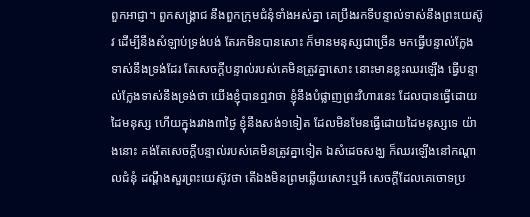ពួកអាជ្ញា។ ពួកសង្គ្រាជ នឹងពួកក្រុមជំនុំទាំងអស់គ្នា គេប្រឹងរកទីបន្ទាល់ទាស់នឹងព្រះយេស៊ូវ ដើម្បីនឹងសំឡាប់ទ្រង់បង់ តែរកមិនបានសោះ ក៏មានមនុស្សជាច្រើន មកធ្វើបន្ទាល់ក្លែងទាស់នឹងទ្រង់ដែរ តែសេចក្ដីបន្ទាល់របស់គេមិនត្រូវគ្នាសោះ នោះមានខ្លះឈរឡើង ធ្វើបន្ទាល់ក្លែងទាស់នឹងទ្រង់ថា យើងខ្ញុំបានឮវាថា ខ្ញុំនឹងបំផ្លាញព្រះវិហារនេះ ដែលបានធ្វើដោយដៃមនុស្ស ហើយក្នុងរវាង៣ថ្ងៃ ខ្ញុំនឹងសង់១ទៀត ដែលមិនមែនធ្វើដោយដៃមនុស្សទេ យ៉ាងនោះ គង់តែសេចក្ដីបន្ទាល់របស់គេមិនត្រូវគ្នាទៀត ឯសំដេចសង្ឃ ក៏ឈរឡើងនៅកណ្តាលជំនុំ ដណ្តឹងសួរព្រះយេស៊ូវថា តើឯងមិនព្រមឆ្លើយសោះឬអី សេចក្ដីដែលគេចោទប្រ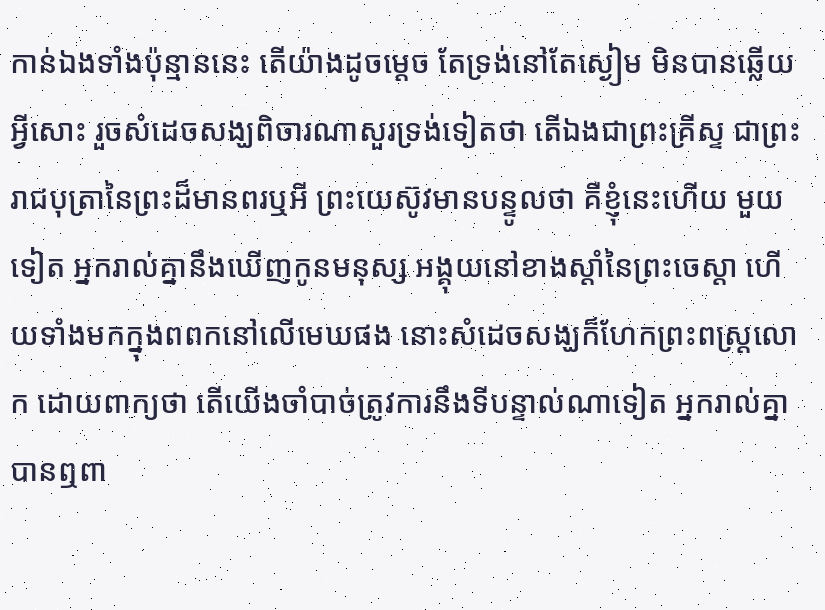កាន់ឯងទាំងប៉ុន្មាននេះ តើយ៉ាងដូចម្តេច តែទ្រង់នៅតែស្ងៀម មិនបានឆ្លើយអ្វីសោះ រួចសំដេចសង្ឃពិចារណាសួរទ្រង់ទៀតថា តើឯងជាព្រះគ្រីស្ទ ជាព្រះរាជបុត្រានៃព្រះដ៏មានពរឬអី ព្រះយេស៊ូវមានបន្ទូលថា គឺខ្ញុំនេះហើយ មួយទៀត អ្នករាល់គ្នានឹងឃើញកូនមនុស្ស អង្គុយនៅខាងស្តាំនៃព្រះចេស្តា ហើយទាំងមកក្នុងពពកនៅលើមេឃផង នោះសំដេចសង្ឃក៏ហែកព្រះពស្ត្រលោក ដោយពាក្យថា តើយើងចាំបាច់ត្រូវការនឹងទីបន្ទាល់ណាទៀត អ្នករាល់គ្នាបានឮពា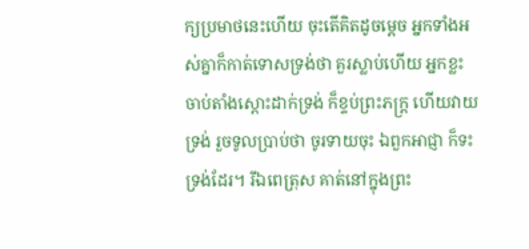ក្យប្រមាថនេះហើយ ចុះតើគិតដូចម្តេច អ្នកទាំងអស់គ្នាក៏កាត់ទោសទ្រង់ថា គួរស្លាប់ហើយ អ្នកខ្លះចាប់តាំងស្តោះដាក់ទ្រង់ ក៏ខ្ទប់ព្រះភក្ត្រ ហើយវាយទ្រង់ រួចទូលប្រាប់ថា ចូរទាយចុះ ឯពួកអាជ្ញា ក៏ទះទ្រង់ដែរ។ រីឯពេត្រុស គាត់នៅក្នុងព្រះ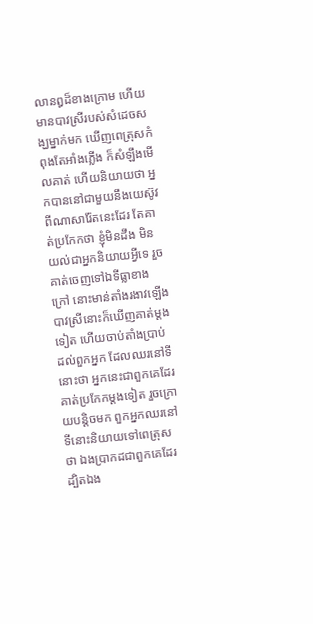លានឰដ៏ខាងក្រោម ហើយមានបាវស្រីរបស់សំដេចសង្ឃម្នាក់មក ឃើញពេត្រុសកំពុងតែអាំងភ្លើង ក៏សំឡឹងមើលគាត់ ហើយនិយាយថា អ្នកបាននៅជាមួយនឹងយេស៊ូវ ពីណាសារ៉ែតនេះដែរ តែគាត់ប្រកែកថា ខ្ញុំមិនដឹង មិនយល់ជាអ្នកនិយាយអ្វីទេ រួចគាត់ចេញទៅឯទីធ្លាខាងក្រៅ នោះមាន់តាំងរងាវឡើង បាវស្រីនោះក៏ឃើញគាត់ម្តងទៀត ហើយចាប់តាំងប្រាប់ដល់ពួកអ្នក ដែលឈរនៅទីនោះថា អ្នកនេះជាពួកគេដែរ គាត់ប្រកែកម្តងទៀត រួចក្រោយបន្តិចមក ពួកអ្នកឈរនៅទីនោះនិយាយទៅពេត្រុសថា ឯងប្រាកដជាពួកគេដែរ ដ្បិតឯង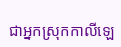ជាអ្នកស្រុកកាលីឡេ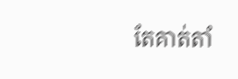តែគាត់តាំ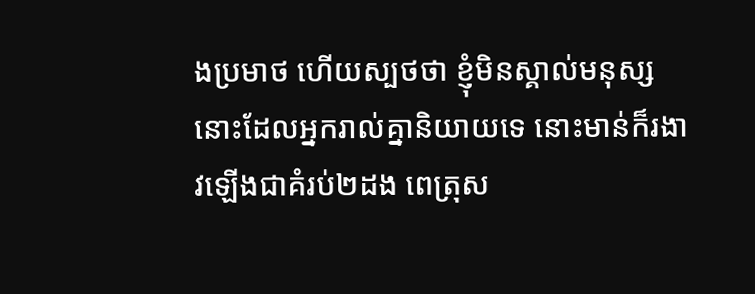ងប្រមាថ ហើយស្បថថា ខ្ញុំមិនស្គាល់មនុស្សនោះដែលអ្នករាល់គ្នានិយាយទេ នោះមាន់ក៏រងាវឡើងជាគំរប់២ដង ពេត្រុស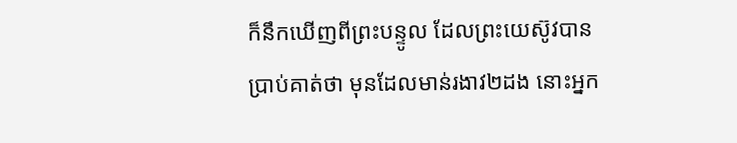ក៏នឹកឃើញពីព្រះបន្ទូល ដែលព្រះយេស៊ូវបានប្រាប់គាត់ថា មុនដែលមាន់រងាវ២ដង នោះអ្នក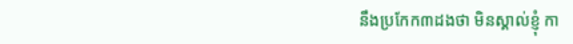នឹងប្រកែក៣ដងថា មិនស្គាល់ខ្ញុំ កា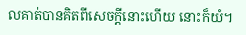លគាត់បានគិតពីសេចក្ដីនោះហើយ នោះក៏យំ។